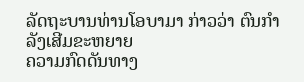ລັດຖະບານທ່ານໂອບາມາ ກ່າວວ່າ ຕົນກຳລັງເສີມຂະຫຍາຍ
ຄວາມກົດດັນທາງ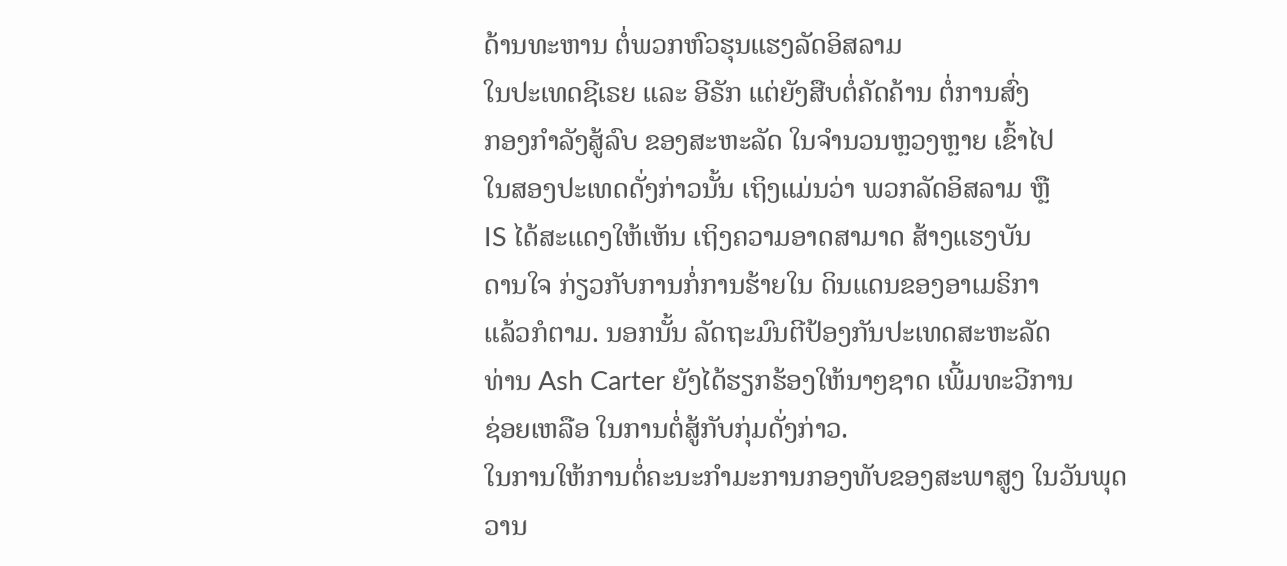ດ້ານທະຫານ ຕໍ່ພວກຫົວຮຸນແຮງລັດອິສລາມ
ໃນປະເທດຊີເຣຍ ແລະ ອີຣັກ ແຕ່ຍັງສືບຕໍ່ຄັດຄ້ານ ຕໍ່ການສົ່ງ
ກອງກຳລັງສູ້ລົບ ຂອງສະຫະລັດ ໃນຈຳນວນຫຼວງຫຼາຍ ເຂົ້າໄປ
ໃນສອງປະເທດດັ່ງກ່າວນັ້ນ ເຖິງແມ່ນວ່າ ພວກລັດອິສລາມ ຫຼື
IS ໄດ້ສະແດງໃຫ້ເຫັນ ເຖິງຄວາມອາດສາມາດ ສ້າງແຮງບັນ
ດານໃຈ ກ່ຽວກັບການກໍ່ການຮ້າຍໃນ ດິນແດນຂອງອາເມຣິກາ
ແລ້ວກໍຕາມ. ນອກນັ້ນ ລັດຖະມົນຕີປ້ອງກັນປະເທດສະຫະລັດ
ທ່ານ Ash Carter ຍັງໄດ້ຮຽກຮ້ອງໃຫ້ນາໆຊາດ ເພີ້ມທະວີການ
ຊ່ອຍເຫລືອ ໃນການຕໍ່ສູ້ກັບກຸ່ມດັ່ງກ່າວ.
ໃນການໃຫ້ການຕໍ່ຄະນະກຳມະການກອງທັບຂອງສະພາສູງ ໃນວັນພຸດວານ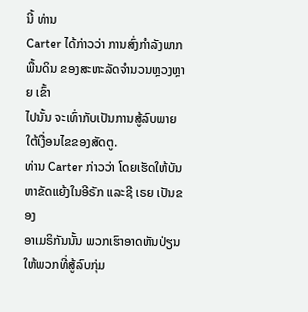ນີ້ ທ່ານ
Carter ໄດ້ກ່າວວ່າ ການສົ່ງກຳລັງພາກພື້ນດິນ ຂອງສະຫະລັດຈຳນວນຫຼວງຫຼາຍ ເຂົ້າ
ໄປນັ້ນ ຈະເທົ່າກັບເປັນການສູ້ລົບພາຍ ໃຕ້ເງື່ອນໄຂຂອງສັດຕູ.
ທ່ານ Carter ກ່າວວ່າ ໂດຍເຮັດໃຫ້ບັນຫາຂັດແຍ້ງໃນອີຣັກ ແລະຊີ ເຣຍ ເປັນຂອງ
ອາເມຣິກັນນັ້ນ ພວກເຮົາອາດຫັນປ່ຽນ ໃຫ້ພວກທີ່ສູ້ລົບກຸ່ມ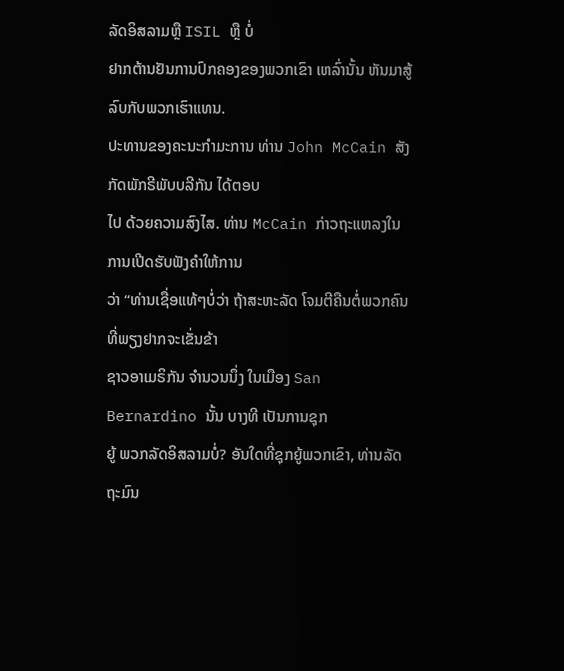ລັດອິສລາມຫຼື ISIL ຫຼື ບໍ່
ຢາກຕ້ານຢັນການປົກຄອງຂອງພວກເຂົາ ເຫລົ່ານັ້ນ ຫັນມາສູ້ລົບກັບພວກເຮົາແທນ.
ປະທານຂອງຄະນະກຳມະການ ທ່ານ John McCain ສັງກັດພັກຣີພັບບລີກັນ ໄດ້ຕອບ
ໄປ ດ້ວຍຄວາມສົງໄສ. ທ່ານ McCain ກ່າວຖະແຫລງໃນການເປີດຮັບຟັງຄຳໃຫ້ການ
ວ່າ “ທ່ານເຊື່ອແທ້ໆບໍ່ວ່າ ຖ້າສະຫະລັດ ໂຈມຕີຄືນຕໍ່ພວກຄົນທີ່ພຽງຢາກຈະເຂັ່ນຂ້າ
ຊາວອາເມຣິກັນ ຈຳນວນນຶ່ງ ໃນເມືອງ San Bernardino ນັ້ນ ບາງທີ ເປັນການຊຸກ
ຍູ້ ພວກລັດອິສລາມບໍ່? ອັນໃດທີ່ຊຸກຍູ້ພວກເຂົາ, ທ່ານລັດຖະມົນ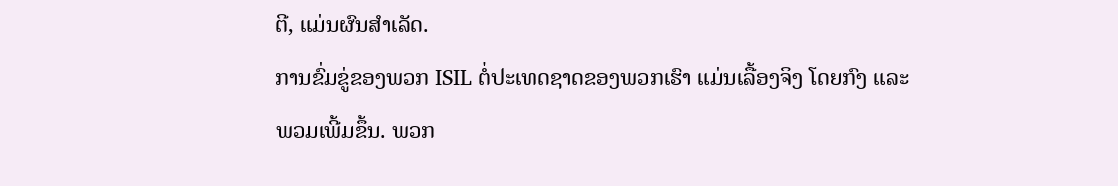ຕີ, ແມ່ນຜົນສຳເລັດ.
ການຂົ່ມຂູ່ຂອງພວກ ISIL ຕໍ່ປະເທດຊາດຂອງພວກເຮົາ ແມ່ນເລື້ອງຈິງ ໂດຍກົງ ແລະ
ພວມເພີ້ມຂຶ້ນ. ພວກ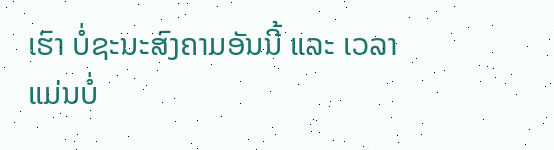ເຮົາ ບໍ່ຊະນະສົງຄາມອັນນີ້ ແລະ ເວລາແມ່ນບໍ່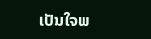ເປັນໃຈພ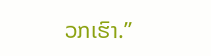ວກເຮົາ.”